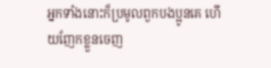អ្នកទាំងនោះក៏ប្រមូលពួកបងប្អូនគេ ហើយញែកខ្លួនចេញ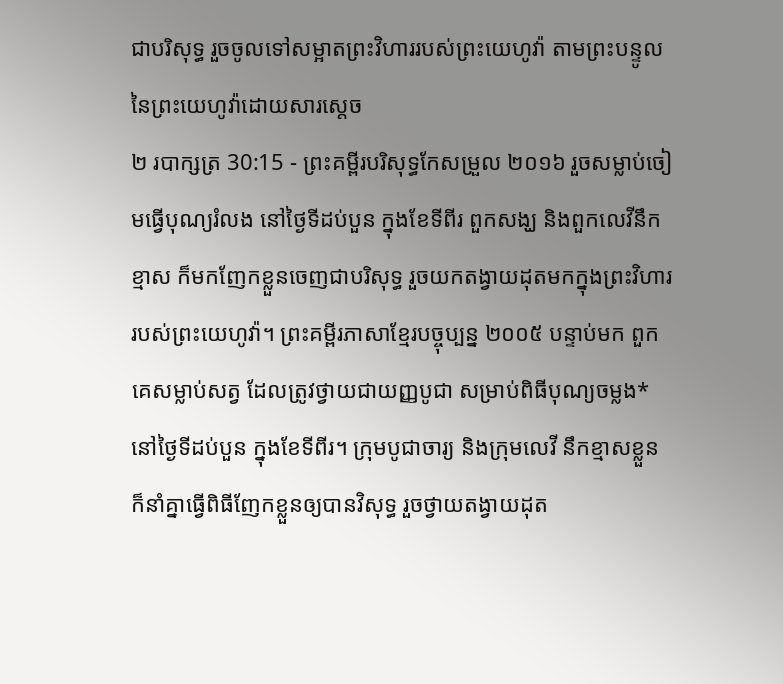ជាបរិសុទ្ធ រួចចូលទៅសម្អាតព្រះវិហាររបស់ព្រះយេហូវ៉ា តាមព្រះបន្ទូលនៃព្រះយេហូវ៉ាដោយសារស្តេច
២ របាក្សត្រ 30:15 - ព្រះគម្ពីរបរិសុទ្ធកែសម្រួល ២០១៦ រួចសម្លាប់ចៀមធ្វើបុណ្យរំលង នៅថ្ងៃទីដប់បួន ក្នុងខែទីពីរ ពួកសង្ឃ និងពួកលេវីនឹកខ្មាស ក៏មកញែកខ្លួនចេញជាបរិសុទ្ធ រួចយកតង្វាយដុតមកក្នុងព្រះវិហាររបស់ព្រះយេហូវ៉ា។ ព្រះគម្ពីរភាសាខ្មែរបច្ចុប្បន្ន ២០០៥ បន្ទាប់មក ពួកគេសម្លាប់សត្វ ដែលត្រូវថ្វាយជាយញ្ញបូជា សម្រាប់ពិធីបុណ្យចម្លង* នៅថ្ងៃទីដប់បួន ក្នុងខែទីពីរ។ ក្រុមបូជាចារ្យ និងក្រុមលេវី នឹកខ្មាសខ្លួន ក៏នាំគ្នាធ្វើពិធីញែកខ្លួនឲ្យបានវិសុទ្ធ រួចថ្វាយតង្វាយដុត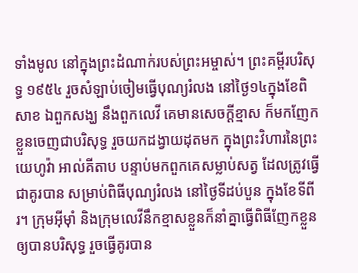ទាំងមូល នៅក្នុងព្រះដំណាក់របស់ព្រះអម្ចាស់។ ព្រះគម្ពីរបរិសុទ្ធ ១៩៥៤ រួចសំឡាប់ចៀមធ្វើបុណ្យរំលង នៅថ្ងៃ១៤ក្នុងខែពិសាខ ឯពួកសង្ឃ នឹងពួកលេវី គេមានសេចក្ដីខ្មាស ក៏មកញែកខ្លួនចេញជាបរិសុទ្ធ រួចយកដង្វាយដុតមក ក្នុងព្រះវិហារនៃព្រះយេហូវ៉ា អាល់គីតាប បន្ទាប់មកពួកគេសម្លាប់សត្វ ដែលត្រូវធ្វើជាគូរបាន សម្រាប់ពិធីបុណ្យរំលង នៅថ្ងៃទីដប់បួន ក្នុងខែទីពីរ។ ក្រុមអ៊ីមុាំ និងក្រុមលេវីនឹកខ្មាសខ្លួនក៏នាំគ្នាធ្វើពិធីញែកខ្លួនឲ្យបានបរិសុទ្ធ រួចធ្វើគូរបាន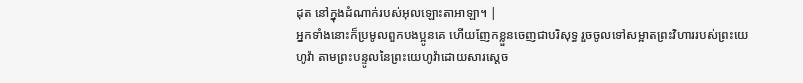ដុត នៅក្នុងដំណាក់របស់អុលឡោះតាអាឡា។ |
អ្នកទាំងនោះក៏ប្រមូលពួកបងប្អូនគេ ហើយញែកខ្លួនចេញជាបរិសុទ្ធ រួចចូលទៅសម្អាតព្រះវិហាររបស់ព្រះយេហូវ៉ា តាមព្រះបន្ទូលនៃព្រះយេហូវ៉ាដោយសារស្តេច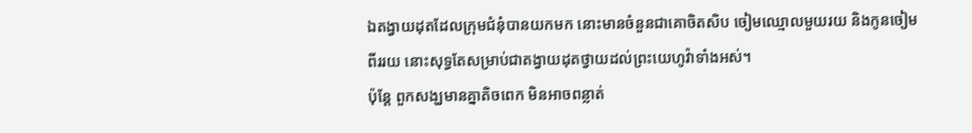ឯតង្វាយដុតដែលក្រុមជំនុំបានយកមក នោះមានចំនួនជាគោចិតសិប ចៀមឈ្មោលមួយរយ និងកូនចៀមពីររយ នោះសុទ្ធតែសម្រាប់ជាតង្វាយដុតថ្វាយដល់ព្រះយេហូវ៉ាទាំងអស់។
ប៉ុន្តែ ពួកសង្ឃមានគ្នាតិចពេក មិនអាចពន្លាត់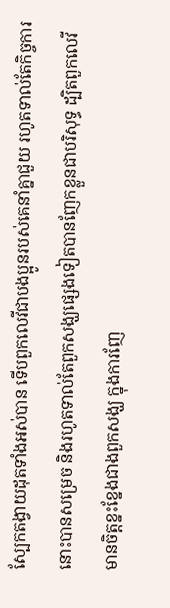ស្បែកតង្វាយដុតទាំងអស់បាន ទើបពួកលេវីជាបងប្អូនរបស់គេនាំគ្នាជួយ រហូតទាល់តែកិច្ចការនោះបានសម្រេច និងរហូតទាល់តែពួកសង្ឃផ្សេងទៀតបានញែកខ្លួនជាបរិសុទ្ធ ដ្បិតពួកលេវីមានចិត្តខ្នះខ្នែងជាងពួកសង្ឃ ក្នុងការញែ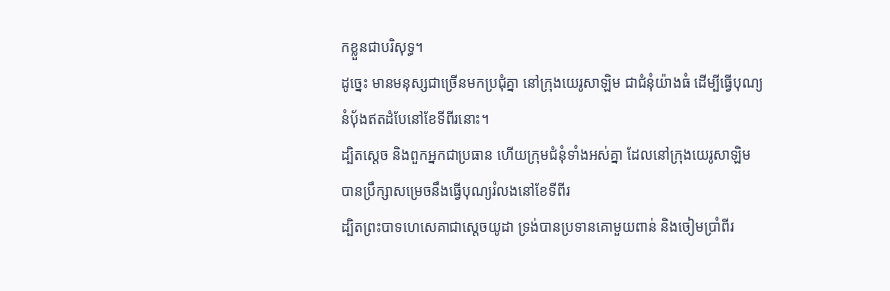កខ្លួនជាបរិសុទ្ធ។
ដូច្នេះ មានមនុស្សជាច្រើនមកប្រជុំគ្នា នៅក្រុងយេរូសាឡិម ជាជំនុំយ៉ាងធំ ដើម្បីធ្វើបុណ្យនំបុ័ងឥតដំបែនៅខែទីពីរនោះ។
ដ្បិតស្តេច និងពួកអ្នកជាប្រធាន ហើយក្រុមជំនុំទាំងអស់គ្នា ដែលនៅក្រុងយេរូសាឡិម បានប្រឹក្សាសម្រេចនឹងធ្វើបុណ្យរំលងនៅខែទីពីរ
ដ្បិតព្រះបាទហេសេគាជាស្តេចយូដា ទ្រង់បានប្រទានគោមួយពាន់ និងចៀមប្រាំពីរ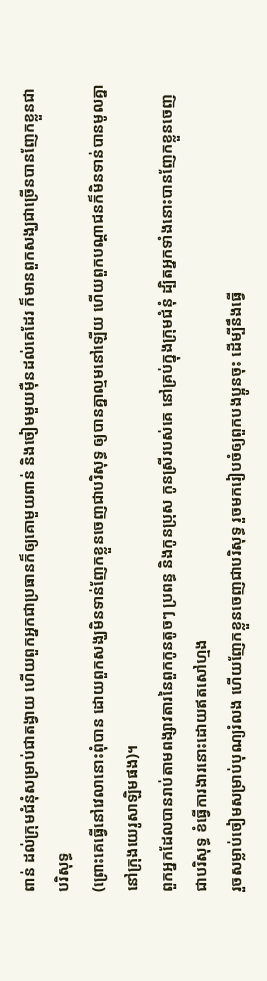ពាន់ ដល់ក្រុមជំនុំសម្រាប់ជាតង្វាយ ហើយពួកអ្នកជាប្រធានក៏ឲ្យគោមួយពាន់ និងចៀមមួយម៉ឺនដល់គេដែរ ក៏មានពួកសង្ឃជាច្រើនបានញែកខ្លួនជាបរិសុទ្ធ
(ព្រោះគេធ្វើនៅវេលានោះពុំបាន ដោយពួកសង្ឃមិនទាន់ញែកខ្លួនចេញជាបរិសុទ្ធ ឲ្យបានគ្នាល្មមនៅឡើយ ហើយពួកបណ្ដាជនក៏មិនទាន់បានមូលគ្នានៅក្រុងយេរូសាឡិមផង)។
ពួកអ្នកដែលបានរាប់តាមពង្សាវតារនៃពួកកូនតូចៗ ប្រពន្ធ និងកូនប្រុស កូនស្រីរបស់គេ នៅគ្រប់ក្នុងក្រុមជំនុំ ដ្បិតអ្នកទាំងនោះបានញែកខ្លួនចេញជាបរិសុទ្ធ ខំធ្វើការងារនោះដោយឥតសៅហ្មង
រួចសម្លាប់ចៀមសម្រាប់បុណ្យរំលង ហើយញែកខ្លួនចេញជាបរិសុទ្ធ រួចមករៀបចំឲ្យពួកបងប្អូនចុះ ដើម្បីនឹងធ្វើ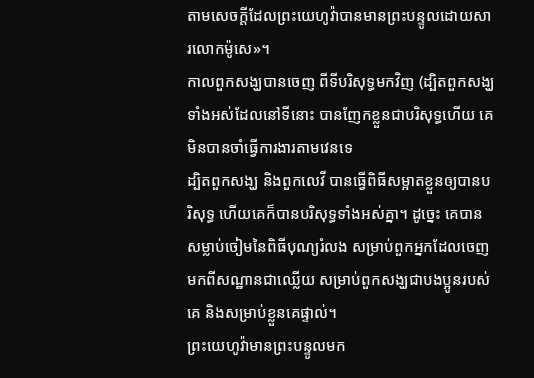តាមសេចក្ដីដែលព្រះយេហូវ៉ាបានមានព្រះបន្ទូលដោយសារលោកម៉ូសេ»។
កាលពួកសង្ឃបានចេញ ពីទីបរិសុទ្ធមកវិញ (ដ្បិតពួកសង្ឃទាំងអស់ដែលនៅទីនោះ បានញែកខ្លួនជាបរិសុទ្ធហើយ គេមិនបានចាំធ្វើការងារតាមវេនទេ
ដ្បិតពួកសង្ឃ និងពួកលេវី បានធ្វើពិធីសម្អាតខ្លួនឲ្យបានបរិសុទ្ធ ហើយគេក៏បានបរិសុទ្ធទាំងអស់គ្នា។ ដូច្នេះ គេបានសម្លាប់ចៀមនៃពិធីបុណ្យរំលង សម្រាប់ពួកអ្នកដែលចេញមកពីសណ្ឋានជាឈ្លើយ សម្រាប់ពួកសង្ឃជាបងប្អូនរបស់គេ និងសម្រាប់ខ្លួនគេផ្ទាល់។
ព្រះយេហូវ៉ាមានព្រះបន្ទូលមក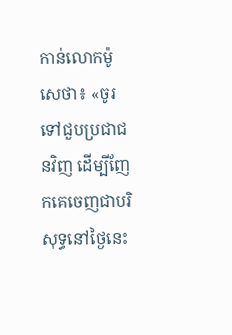កាន់លោកម៉ូសេថា៖ «ចូរទៅជួបប្រជាជនវិញ ដើម្បីញែកគេចេញជាបរិសុទ្ធនៅថ្ងៃនេះ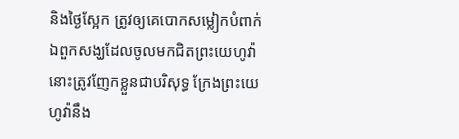និងថ្ងៃស្អែក ត្រូវឲ្យគេបោកសម្លៀកបំពាក់
ឯពួកសង្ឃដែលចូលមកជិតព្រះយេហូវ៉ា នោះត្រូវញែកខ្លួនជាបរិសុទ្ធ ក្រែងព្រះយេហូវ៉ានឹង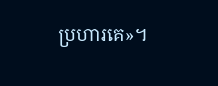ប្រហារគេ»។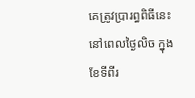គេត្រូវប្រារព្ធពិធីនេះនៅពេលថ្ងៃលិច ក្នុងខែទីពីរ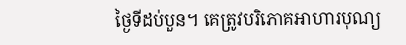ថ្ងៃទីដប់បួន។ គេត្រូវបរិភោគអាហារបុណ្យ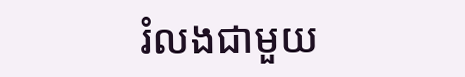រំលងជាមួយ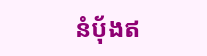នំបុ័ងឥ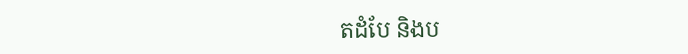តដំបែ និងប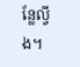ន្លែល្វីង។